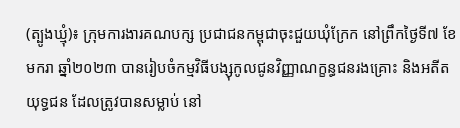(ត្បូងឃ្មុំ)៖ ក្រុមការងារគណបក្ស ប្រជាជនកម្ពុជាចុះជួយឃុំក្រែក នៅព្រឹកថ្ងៃទី៧ ខែមករា ឆ្នាំ២០២៣ បានរៀបចំកម្មវិធីបង្សុកូលជូនវិញ្ញាណក្ខន្ធជនរងគ្រោះ និងអតីតយុទ្ធជន ដែលត្រូវបានសម្លាប់ នៅ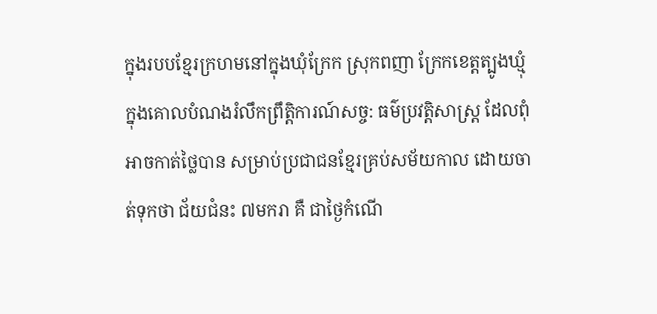ក្នុងរបបខ្មែរក្រហមនៅក្នុងឃុំក្រែក ស្រុកពញា ក្រែកខេត្តត្បូងឃ្មុំ ក្នុងគោលបំណងរំលឹកព្រឹត្តិការណ៍សច្ច: ធម៌ប្រវត្តិសាស្រ្ត ដែលពុំអាចកាត់ថ្លៃបាន សម្រាប់ប្រជាជនខ្មែរគ្រប់សម័យកាល ដោយចាត់ទុកថា ជ័យជំនះ ៧មករា គឺ ជាថ្ងៃកំណើ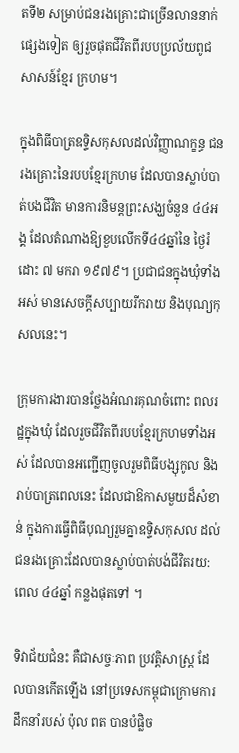តទី២ សម្រាប់ជនរងគ្រោះជាច្រើនលាននាក់ផ្សេងទៀត ឲ្យរួចផុតជីវិតពីរបបប្រល័យពូជសាសន៍ខ្មែរ ក្រហម។

ក្នុងពិធីបាត្រឧទ្ទិសកុសលដល់វិញ្ញាណក្ខន្ធ ជនរងគ្រោះនៃរបបខ្មែរក្រហម ដែលបានស្លាប់បាត់បងជីវិត មានការនិមន្តព្រះសង្ឃចំនួន ៤៤អង្គ ដែលតំណាងឱ្យខួបលើកទី៤៤ឆ្នាំនៃ ថ្ងៃរំដោះ ៧ មករា ១៩៧៩។ ប្រជាជនក្នុងឃុំទាំងអស់ មានសេចក្តីសប្បាយរីករាយ និងបុណ្យកុសលនេះ។

ក្រុមការងារបានថ្លែងអំណរគុណចំពោះ ពលរដ្ឋក្នុងឃុំ ដែលរួចជីវិតពីរបបខ្មែរក្រហមទាំងអស់ ដែលបានអញ្ជើញចូលរួមពិធីបង្សុកូល និងរាប់បាត្រពេលនេះ ដែលជាឱកាសមួយដ៏សំខាន់ ក្នុងការធ្វើពិធីបុណ្យរួមគ្នាឧទ្ទិសកុសល ដល់ជនរងគ្រោះដែលបានស្លាប់បាត់បង់ជីវិតរយ:ពេល ៤៤ឆ្នាំ កន្លងផុតទៅ ។

ទិវាជ័យជំនះ គឺជាសច្ចៈភាព ប្រវត្តិសាស្ត្រ ដែលបានកើតឡើង នៅប្រទេសកម្ពុជាក្រោមការដឹកនាំរបស់ ប៉ុល ពត បានបំផ្លិច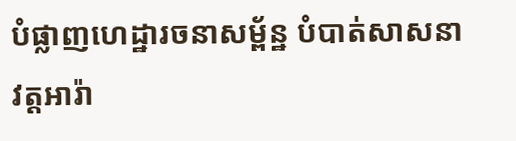បំផ្លាញហេដ្ឋារចនាសម្ព័ន្ឋ បំបាត់សាសនា វត្តអារ៉ា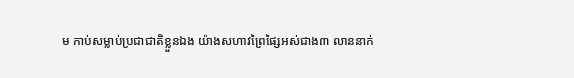ម កាប់សម្លាប់ប្រជាជាតិខ្លួនឯង យ៉ាងសហាវព្រៃផ្សៃអស់ជាង៣ លាននាក់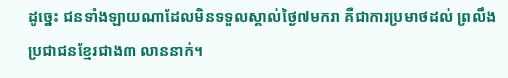ដូច្នេះ ជនទាំងឡាយណាដែលមិនទទួលស្គាល់ថ្ងៃ៧មករា គឺជាការប្រមាថដល់ ព្រលឹងប្រជាជនខ្មែរជាង៣ លាននាក់។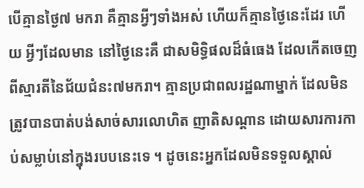បើគ្មានថ្ងៃ៧ មករា គឺគ្មានអ្វីៗទាំងអស់ ហើយក៏គ្មានថ្ងៃនេះដែរ ហើយ អ្វីៗដែលមាន នៅថ្ងៃនេះគឺ ជាសមិទ្ធិផលដ៏ធំធេង ដែលកើតចេញពីស្មារតីនៃជ័យជំនះ៧មករា។ គ្មានប្រជាពលរដ្ឋណាម្នាក់ ដែលមិនត្រូវបានបាត់បង់សាច់សារលោហិត ញាតិសណ្តាន ដោយសារការកាប់សម្លាប់នៅក្នុងរបបនេះទេ ។ ដូចនេះអ្នកដែលមិនទទួលស្គាល់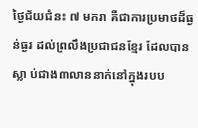ថ្ងៃជ័យជំនះ ៧ មករា គឺជាការប្រមាថដ៏ធ្ងន់ធ្ងរ ដល់ព្រលឹងប្រជាជនខ្មែរ ដែលបានស្លា ប់ជាង៣លាននាក់នៅក្នុងរបប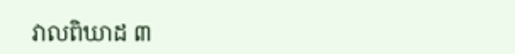វាលពិឃាដ ៣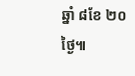ឆ្នាំ ៨ខែ ២០ ថ្ងៃ៕